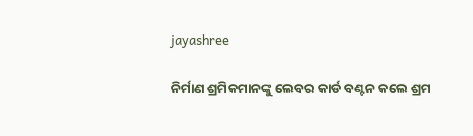jayashree

ନିର୍ମାଣ ଶ୍ରମିକମାନଙ୍କୁ ଲେବର କାର୍ଡ ବଣ୍ଟନ କଲେ ଶ୍ରମ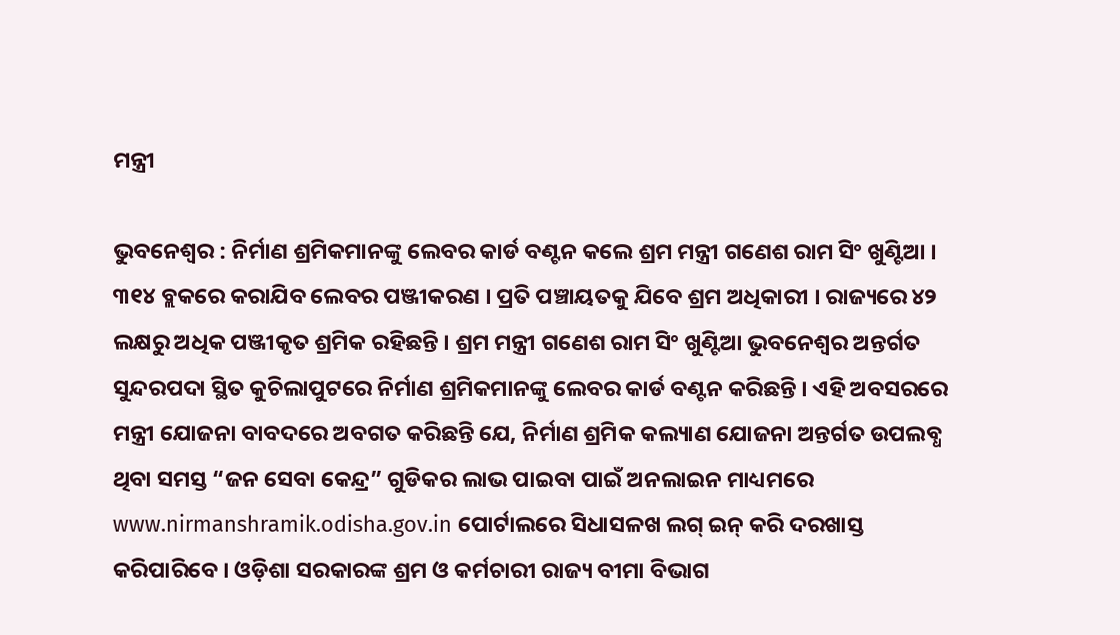ମନ୍ତ୍ରୀ

ଭୁବନେଶ୍ୱର : ନିର୍ମାଣ ଶ୍ରମିକମାନଙ୍କୁ ଲେବର କାର୍ଡ ବଣ୍ଟନ କଲେ ଶ୍ରମ ମନ୍ତ୍ରୀ ଗଣେଶ ରାମ ସିଂ ଖୁଣ୍ଟିଆ । ୩୧୪ ବ୍ଲକରେ କରାଯିବ ଲେବର ପଞ୍ଜୀକରଣ । ପ୍ରତି ପଞ୍ଚାୟତକୁ ଯିବେ ଶ୍ରମ ଅଧିକାରୀ । ରାଜ୍ୟରେ ୪୨ ଲକ୍ଷରୁ ଅଧିକ ପଞ୍ଜୀକୃତ ଶ୍ରମିକ ରହିଛନ୍ତି । ଶ୍ରମ ମନ୍ତ୍ରୀ ଗଣେଶ ରାମ ସିଂ ଖୁଣ୍ଟିଆ ଭୁବନେଶ୍ୱର ଅନ୍ତର୍ଗତ ସୁନ୍ଦରପଦା ସ୍ଥିତ କୁଚିଲାପୁଟରେ ନିର୍ମାଣ ଶ୍ରମିକମାନଙ୍କୁ ଲେବର କାର୍ଡ ବଣ୍ଟନ କରିଛନ୍ତି । ଏହି ଅବସରରେ ମନ୍ତ୍ରୀ ଯୋଜନା ବାବଦରେ ଅବଗତ କରିଛନ୍ତି ଯେ, ନିର୍ମାଣ ଶ୍ରମିକ କଲ୍ୟାଣ ଯୋଜନା ଅନ୍ତର୍ଗତ ଉପଲବ୍ଧ ଥିବା ସମସ୍ତ “ଜନ ସେବା କେନ୍ଦ୍ର” ଗୁଡିକର ଲାଭ ପାଇବା ପାଇଁ ଅନଲାଇନ ମାଧ୍ୟମରେ www.nirmanshramik.odisha.gov.in ପୋର୍ଟାଲରେ ସିଧାସଳଖ ଲଗ୍ ଇନ୍ କରି ଦରଖାସ୍ତ କରିପାରିବେ । ଓଡ଼ିଶା ସରକାରଙ୍କ ଶ୍ରମ ଓ କର୍ମଚାରୀ ରାଜ୍ୟ ବୀମା ବିଭାଗ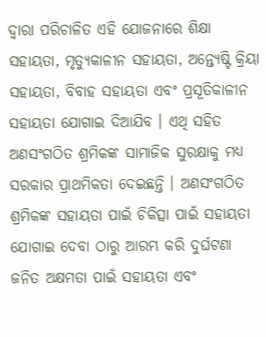ଦ୍ଵାରା ପରିଚାଳିତ ଏହି ଯୋଜନାରେ ଶିକ୍ଷା ସହାୟତା, ମୃତ୍ୟୁକାଳୀନ ସହାୟତା, ଅନ୍ତ୍ୟେଷ୍ଟି କ୍ରିୟା ସହାୟତା, ବିବାହ ସହାୟତା ଏବଂ ପ୍ରସୂତିକାଳୀନ ସହାୟତା ଯୋଗାଇ ଦିଆଯିବ । ଏଥି ସହିତ ଅଣସଂଗଠିତ ଶ୍ରମିକଙ୍କ ସାମାଜିକ ସୁରକ୍ଷାକୁ ମଧ୍ୟ ସରକାର ପ୍ରାଥମିକତା ଦେଇଛନ୍ତି । ଅଣସଂଗଠିତ ଶ୍ରମିକଙ୍କ ସହାୟତା ପାଇଁ ଚିକିତ୍ସା ପାଇଁ ସହାୟତା ଯୋଗାଇ ଦେବା ଠାରୁ ଆରମ୍ଭ କରି ଦୁର୍ଘଟଣା ଜନିତ ଅକ୍ଷମତା ପାଇଁ ସହାୟତା ଏବଂ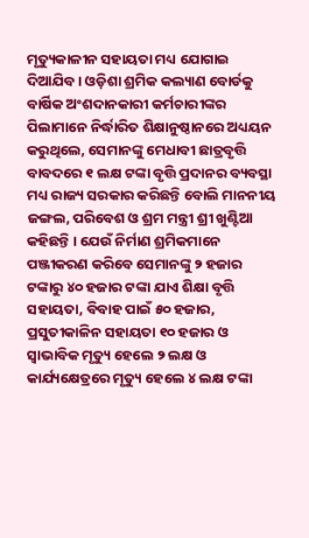ମୃତ୍ୟୁକାଳୀନ ସହାୟତା ମଧ୍ୟ ଯୋଗାଇ ଦିଆଯିବ । ଓଡ଼ିଶା ଶ୍ରମିକ କଲ୍ୟାଣ ବୋର୍ଡକୁ ବାର୍ଷିକ ଅଂଶଦାନକାରୀ କର୍ମଚାରୀଙ୍କର ପିଲାମାନେ ନିର୍ଦ୍ଧାରିତ ଶିକ୍ଷାନୁଷ୍ଠାନରେ ଅଧ୍ୟୟନ କରୁଥିଲେ, ସେମାନଙ୍କୁ ମେଧାବୀ ଛାତ୍ରବୃତ୍ତି ବାବଦରେ ୧ ଲକ୍ଷ ଟଙ୍କା ବୃତ୍ତି ପ୍ରଦାନର ବ୍ୟବସ୍ଥା ମଧ୍ୟ ରାଜ୍ୟ ସରକାର କରିଛନ୍ତି ବୋଲି ମାନନୀୟ ଜଙ୍ଗଲ, ପରିବେଶ ଓ ଶ୍ରମ ମନ୍ତ୍ରୀ ଶ୍ରୀ ଖୁଣ୍ଟିଆ କହିଛନ୍ତି । ଯେଉଁ ନିର୍ମାଣ ଶ୍ରମିକମାନେ ପଞ୍ଜୀକରଣ କରିବେ ସେମାନଙ୍କୁ ୨ ହଜାର ଟଙ୍କାରୁ ୪୦ ହଜାର ଟଙ୍କା ଯାଏ ଶିକ୍ଷା ବୃତ୍ତି ସହାୟତା, ବିବାହ ପାଇଁ ୫୦ ହଜାର, ପ୍ରସୁତୀକାଳିନ ସହାୟତା ୧୦ ହଜାର ଓ ସ୍ଵାଭାବିକ ମୃତ୍ୟୁ ହେଲେ ୨ ଲକ୍ଷ ଓ କାର୍ଯ୍ୟକ୍ଷେତ୍ରରେ ମୃତ୍ୟୁ ହେଲେ ୪ ଲକ୍ଷ ଟଙ୍କା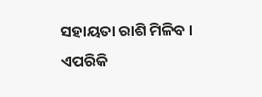ସହାୟତା ରାଶି ମିଳିବ । ଏପରିକି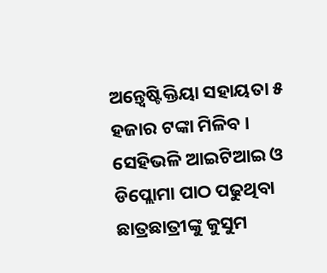ଅନ୍ତ୍ଵେଷ୍ଟିକ୍ତିୟା ସହାୟତା ୫ ହଜାର ଟଙ୍କା ମିଳିବ । ସେହିଭଳି ଆଇଟିଆଇ ଓ ଡିପ୍ଲୋମା ପାଠ ପଢୁଥିବା ଛାତ୍ରଛାତ୍ରୀଙ୍କୁ କୁସୁମ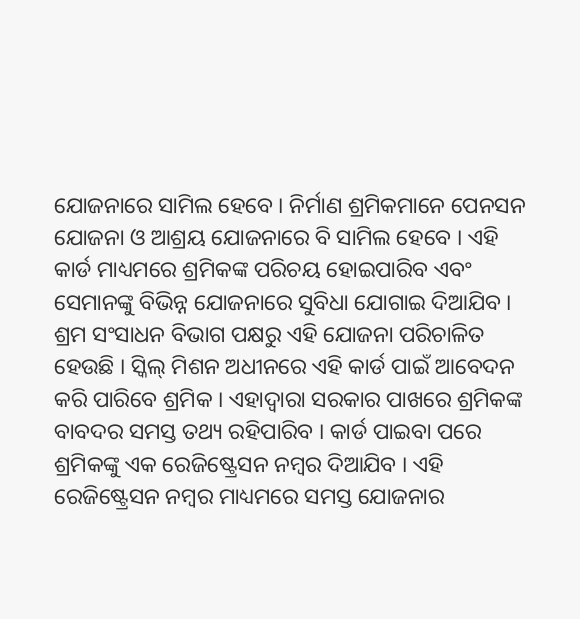ଯୋଜନାରେ ସାମିଲ ହେବେ । ନିର୍ମାଣ ଶ୍ରମିକମାନେ ପେନସନ ଯୋଜନା ଓ ଆଶ୍ରୟ ଯୋଜନାରେ ବି ସାମିଲ ହେବେ । ଏହି କାର୍ଡ ମାଧ୍ୟମରେ ଶ୍ରମିକଙ୍କ ପରିଚୟ ହୋଇପାରିବ ଏବଂ ସେମାନଙ୍କୁ ବିଭିନ୍ନ ଯୋଜନାରେ ସୁବିଧା ଯୋଗାଇ ଦିଆଯିବ । ଶ୍ରମ ସଂସାଧନ ବିଭାଗ ପକ୍ଷରୁ ଏହି ଯୋଜନା ପରିଚାଳିତ ହେଉଛି । ସ୍କିଲ୍ ମିଶନ ଅଧୀନରେ ଏହି କାର୍ଡ ପାଇଁ ଆବେଦନ କରି ପାରିବେ ଶ୍ରମିକ । ଏହାଦ୍ୱାରା ସରକାର ପାଖରେ ଶ୍ରମିକଙ୍କ ବାବଦର ସମସ୍ତ ତଥ୍ୟ ରହିପାରିବ । କାର୍ଡ ପାଇବା ପରେ ଶ୍ରମିକଙ୍କୁ ଏକ ରେଜିଷ୍ଟ୍ରେସନ ନମ୍ବର ଦିଆଯିବ । ଏହି ରେଜିଷ୍ଟ୍ରେସନ ନମ୍ବର ମାଧ୍ୟମରେ ସମସ୍ତ ଯୋଜନାର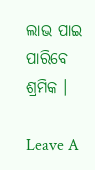ଲାଭ ପାଇ ପାରିବେ ଶ୍ରମିକ ।

Leave A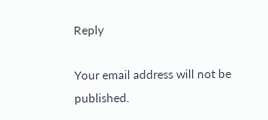Reply

Your email address will not be published.